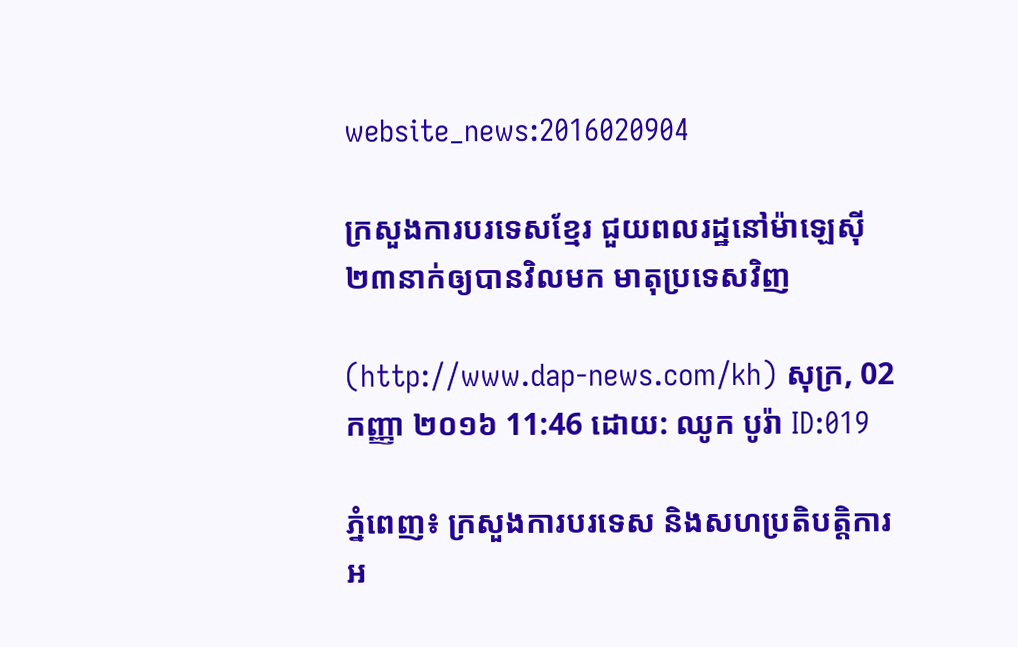website_news:2016020904

ក្រសួងការបរទេសខ្មែរ ជួយពលរដ្ឋនៅម៉ាឡេស៊ី ២៣នាក់ឲ្យបានវិលមក មាតុប្រទេសវិញ

(http://www.dap-news.com/kh) សុក្រ, 02 កញ្ញា ២០១៦ 11:46 ដោយ: ឈូក បូរ៉ា ID:019

ភ្នំពេញ៖ ក្រសួងការបរទេស និងសហប្រតិបត្តិការអ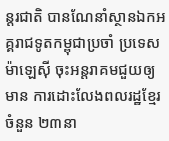ន្តរជាតិ បានណែនាំស្ថានឯកអគ្គរាជទូតកម្ពុជាប្រចាំ ប្រទេសម៉ាឡេស៊ី ចុះអន្តរាគមជួយឲ្យមាន ការដោះលែងពលរដ្ឋខ្មែរចំនួន ២៣នា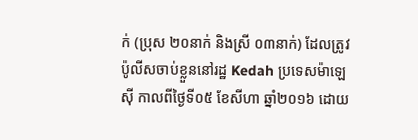ក់ (ប្រុស ២០នាក់ និងស្រី ០៣នាក់) ដែលត្រូវប៉ូលីសចាប់ខ្លួននៅរដ្ឋ Kedah ប្រទេសម៉ាឡេស៊ី កាលពីថ្ងៃទី០៥ ខែសីហា ឆ្នាំ២០១៦ ដោយ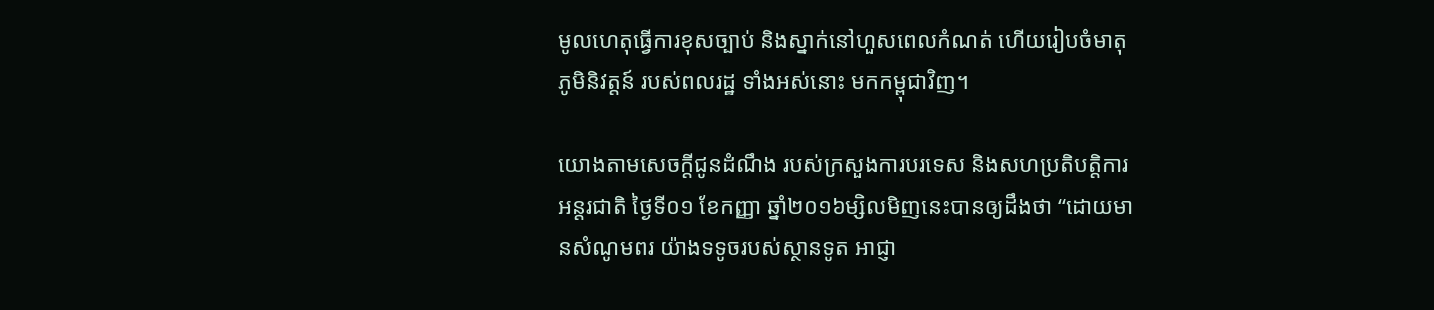មូលហេតុធ្វើការខុសច្បាប់ និងស្នាក់នៅហួសពេលកំណត់ ហើយរៀបចំមាតុភូមិនិវត្តន៍ របស់ពលរដ្ឋ ទាំងអស់នោះ មកកម្ពុជាវិញ។

យោងតាមសេចក្ដីជូនដំណឹង របស់ក្រសួងការបរទេស និងសហប្រតិបត្តិការអន្ដរជាតិ ថ្ងៃទី០១ ខែកញ្ញា ឆ្នាំ២០១៦ម្សិលមិញនេះបានឲ្យដឹងថា “ដោយមានសំណូមពរ យ៉ាងទទូចរបស់ស្ថានទូត អាជ្ញា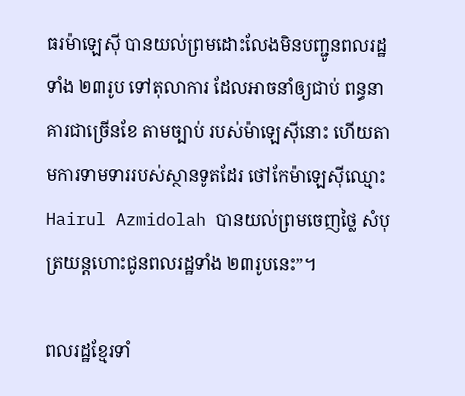ធរម៉ាឡេស៊ី បានយល់ព្រមដោះលែងមិនបញ្ជូនពលរដ្ឋទាំង ២៣រូប ទៅតុលាការ ដែលអាចនាំឲ្យជាប់ ពន្ធនាគារជាច្រើនខែ តាមច្បាប់ របស់ម៉ាឡេស៊ីនោះ ហើយតាមការទាមទាររបស់ស្ថានទូតដែរ ថៅកែម៉ាឡេស៊ីឈ្មោះ Hairul Azmidolah បានយល់ព្រមចេញថ្លៃ សំបុត្រយន្តហោះជូនពលរដ្ឋទាំង ២៣រូបនេះ”។

ពលរដ្ឋខ្មែរទាំ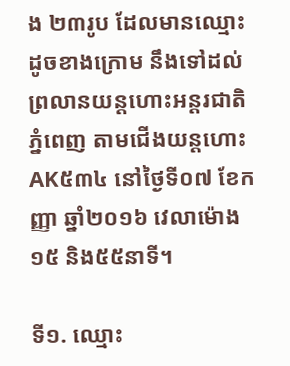ង ២៣រូប ដែលមានឈ្មោះដូចខាងក្រោម នឹងទៅដល់ព្រលានយន្តហោះអន្តរជាតិភ្នំពេញ តាមជើងយន្តហោះ AK៥៣៤ នៅថ្ងៃទី០៧ ខែកញ្ញា ឆ្នាំ២០១៦ វេលាម៉ោង១៥ និង៥៥នាទី។

ទី១. ឈ្មោះ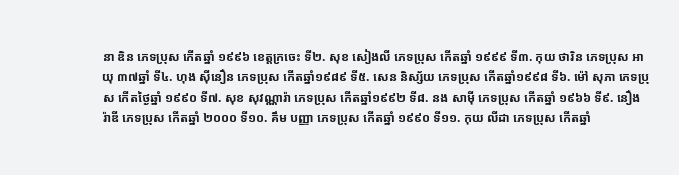នា ឌិន ភេទប្រុស កើតឆ្នាំ ១៩៩៦ ខេត្តក្រចេះ ទី២. សុខ សៀងលី ភេទប្រុស កើតឆ្នាំ ១៩៩៩ ទី៣. កុយ ថារិន ភេទប្រុស អាយុ ៣៧ឆ្នាំ ទី៤. ហុង ស៊ីនឿន ភេទប្រុស កើតឆ្នាំ១៩៨៩ ទី៥. សេន និស្ស័យ ភេទប្រុស កើតឆ្នាំ១៩៩៨ ទី៦. ម៉ៅ សុភា ភេទប្រុស កើតថ្ងៃឆ្នាំ ១៩៩០ ទី៧. សុខ សុវណ្ណារ៉ា ភេទប្រុស កើតឆ្នាំ១៩៩២ ទី៨. នង សាម៉ី ភេទប្រុស កើតឆ្នាំ ១៩៦៦ ទី៩. នឿង រ៉ាឌី ភេទប្រុស កើតឆ្នាំ ២០០០ ទី១០. គឹម បញ្ញា ភេទប្រុស កើតឆ្នាំ ១៩៩០ ទី១១. កុយ លីដា ភេទប្រុស កើតឆ្នាំ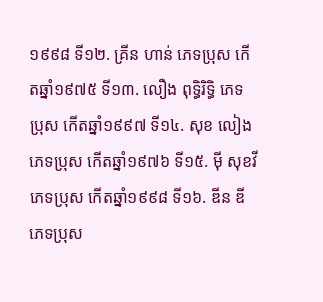១៩៩៨ ទី១២. គ្រីន ហាន់ ភេទប្រុស កើតឆ្នាំ១៩៧៥ ទី១៣. លឿង ពុទ្ធិរិទ្ធិ ភេទប្រុស កើតឆ្នាំ១៩៩៧ ទី១៤. សុខ លៀង ភេទប្រុស កើតឆ្នាំ១៩៧៦ ទី១៥. ម៉ី សុខវី ភេទប្រុស កើតឆ្នាំ១៩៩៨ ទី១៦. ឌីន ឌី ភេទប្រុស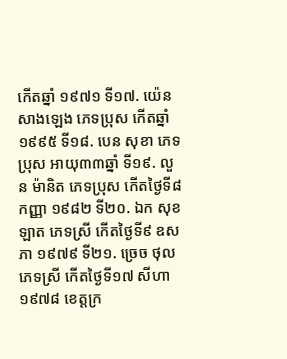កើតឆ្នាំ ១៩៧១ ទី១៧. យ៉េន សាងឡេង ភេទប្រុស កើតឆ្នាំ១៩៩៥ ទី១៨. បេន សុខា ភេទប្រុស អាយុ៣៣ឆ្នាំ ទី១៩. លួន ម៉ានិត ភេទប្រុស កើតថ្ងៃទី៨ កញ្ញា ១៩៨២ ទី២០. ឯក សុខឡាត ភេទស្រី កើតថ្ងៃទី៩ ឧសភា ១៩៧៩ ទី២១. ច្រេច ថុល ភេទស្រី កើតថ្ងៃទី១៧ សីហា ១៩៧៨ ខេត្តក្រ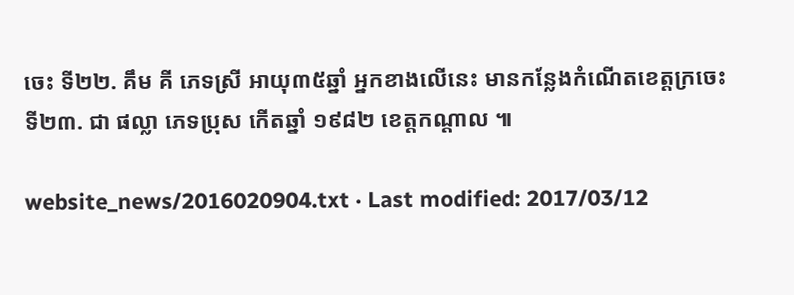ចេះ ទី២២. គឹម គី ភេទស្រី អាយុ៣៥ឆ្នាំ អ្នកខាងលើនេះ មានកន្លែងកំណើតខេត្តក្រចេះ ទី២៣. ជា ផល្លា ភេទប្រុស កើតឆ្នាំ ១៩៨២ ខេត្តកណ្តាល ៕

website_news/2016020904.txt · Last modified: 2017/03/12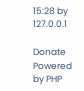15:28 by 127.0.0.1

Donate Powered by PHP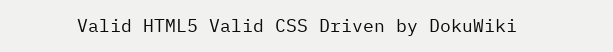Valid HTML5 Valid CSS Driven by DokuWiki